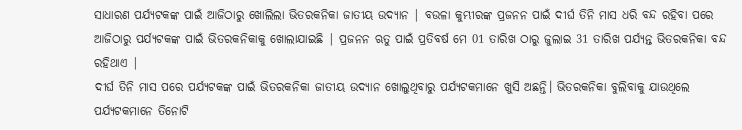ସାଧାରଣ ପର୍ଯ୍ୟଟକଙ୍କ ପାଇଁ ଆଜିଠାରୁ ଖୋଲିଲା ଭିତରକନିକା ଜାତୀୟ ଉଦ୍ୟାନ | ବଉଳା କୁମ୍ଭୀରଙ୍କ ପ୍ରଜନନ ପାଇଁ ଦୀର୍ଘ ତିନି ମାସ ଧରି ବନ୍ଦ ରହିବା ପରେ ଆଜିଠାରୁ ପର୍ଯ୍ୟଟକଙ୍କ ପାଇଁ ଭିତରକନିକାକୁ ଖୋଲାଯାଇଛି | ପ୍ରଜନନ ଋତୁ ପାଇଁ ପ୍ରତିବର୍ଷ ମେ 01 ତାରିଖ ଠାରୁ ଜୁଲାଇ 31 ତାରିଖ ପର୍ଯ୍ୟନ୍ତ ଭିତରକନିକା ବନ୍ଦ ରହିଥାଏ |
ଦୀର୍ଘ ତିନି ମାସ ପରେ ପର୍ଯ୍ୟଟକଙ୍କ ପାଇଁ ଭିତରକନିକା ଜାତୀୟ ଉଦ୍ୟାନ ଖୋଲୁଥିବାରୁ ପର୍ଯ୍ୟଟକମାନେ ଖୁସି ଅଛନ୍ତି। ଭିତରକନିକା ବୁଲିବାକୁ ଯାଉଥିଲେ ପର୍ଯ୍ୟଟକମାନେ ତିନୋଟି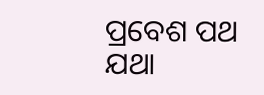ପ୍ରବେଶ ପଥ ଯଥା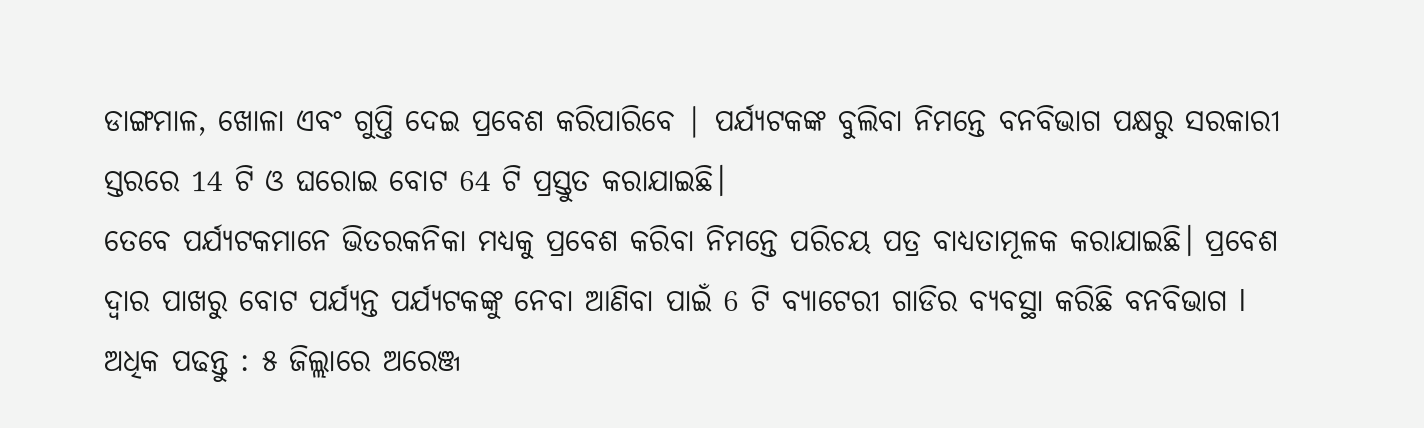ଡାଙ୍ଗମାଳ, ଖୋଳା ଏବଂ ଗୁପ୍ତି ଦେଇ ପ୍ରବେଶ କରିପାରିବେ | ପର୍ଯ୍ୟଟକଙ୍କ ବୁଲିବା ନିମନ୍ତେ ବନବିଭାଗ ପକ୍ଷରୁ ସରକାରୀ ସ୍ତରରେ 14 ଟି ଓ ଘରୋଇ ବୋଟ 64 ଟି ପ୍ରସ୍ତୁତ କରାଯାଇଛି।
ତେବେ ପର୍ଯ୍ୟଟକମାନେ ଭିତରକନିକା ମଧ୍ୟକୁ ପ୍ରବେଶ କରିବା ନିମନ୍ତେ ପରିଚୟ ପତ୍ର ବାଧ୍ୟତାମୂଳକ କରାଯାଇଛି। ପ୍ରବେଶ ଦ୍ୱାର ପାଖରୁ ବୋଟ ପର୍ଯ୍ୟନ୍ତ ପର୍ଯ୍ୟଟକଙ୍କୁ ନେବା ଆଣିବା ପାଇଁ 6 ଟି ବ୍ୟାଟେରୀ ଗାଡିର ବ୍ୟବସ୍ଥା କରିଛି ବନବିଭାଗ l
ଅଧିକ ପଢନ୍ତୁ : ୫ ଜିଲ୍ଲାରେ ଅରେଞ୍ଜ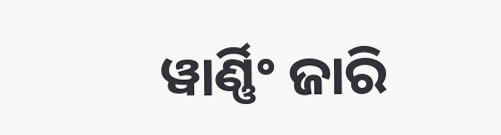ୱାର୍ଣ୍ଣିଂ ଜାରି